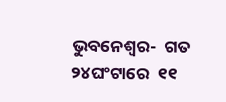ଭୁବନେଶ୍ୱର-  ଗତ ୨୪ଘଂଟାରେ  ୧୧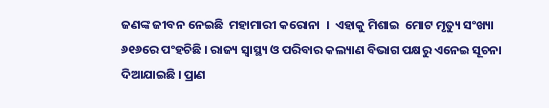ଜଣଙ୍କ ଜୀବନ ନେଇଛି  ମହାମାରୀ କରୋନା  ।  ଏହାକୁ ମିଶାଇ  ମୋଟ ମୃତ୍ୟୁ ସଂଖ୍ୟା ୬୧୬ରେ ପଂହଚିଛି । ରାଜ୍ୟ ସ୍ୱାସ୍ଥ୍ୟ ଓ ପରିବାର କଲ୍ୟାଣ ବିଭାଗ ପକ୍ଷରୁ ଏନେଇ ସୂଚନା ଦିଆଯାଇଛି । ପ୍ରାଣ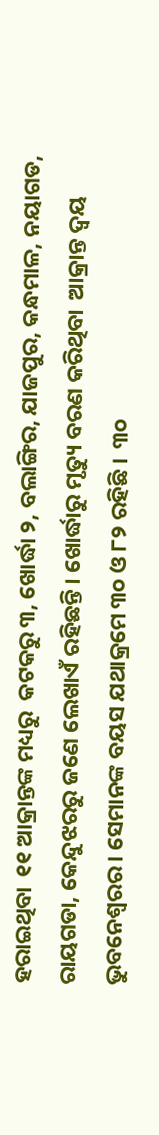ହରାଇଥିବା  ୧୧ ଆକ୍ରାନ୍ତଙ୍କ ମଧ୍ୟରୁ  କଟକରୁ ୩, ଖୋର୍ଦ୍ଧା ୨, ବଲାଙ୍ଗିର, ଯାଜପୁର, କନ୍ଧମାଳ, ନୟାଗଡ, ରାୟଗଡା, କେନ୍ଦୁଝରରୁ ଜଣେ ଲେଖାଏଁ ରହିଛନ୍ତି । ଖୋର୍ଦ୍ଧାରୁ ମୃତ୍ୟୁ ବରଣ କରିଥିବା  ଆକ୍ରାନ୍ତ ଦ୍ୱୟ ଭୁବନେଶ୍ୱରର । ସେମାନଙ୍କ ବୟସ ଯଥାକ୍ରମେ ୩୦ ଓ ୮୨ ରହିଛି ।  ୩୦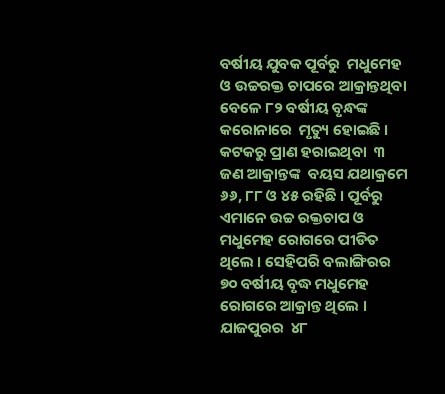ବର୍ଷୀୟ ଯୁବକ ପୂର୍ବରୁ  ମଧୁମେହ ଓ ଉଚ୍ଚରକ୍ତ ଚାପରେ ଆକ୍ରାନ୍ତଥିବା ବେଳେ ୮୨ ବର୍ଷୀୟ ବୃନ୍ଧଙ୍କ  କରୋନାରେ  ମୃତ୍ୟୁ ହୋଇଛି । କଟକରୁ ପ୍ରାଣ ହରାଇଥିବା  ୩ ଜଣ ଆକ୍ରାନ୍ତଙ୍କ  ବୟସ ଯଥାକ୍ରମେ ୬୬, ୮୮ ଓ ୪୫ ରହିଛି । ପୂର୍ବରୁ ଏମାନେ ଉଚ୍ଚ ରକ୍ତଚାପ ଓ ମଧୁମେହ ରୋଗରେ ପୀଡିତ ଥିଲେ । ସେହିପରି ବଲାଙ୍ଗିରର ୭୦ ବର୍ଷୀୟ ବୃଦ୍ଧ ମଧୁମେହ  ରୋଗରେ ଆକ୍ରାନ୍ତ ଥିଲେ । ଯାଜପୁରର  ୪୮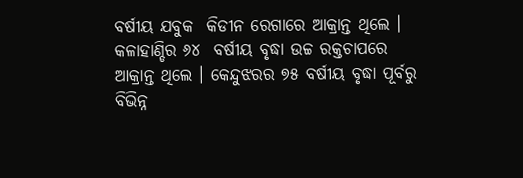ବର୍ଷୀୟ ଯବୁକ  କିଡୀନ ରେଗାରେ ଆକ୍ରାନ୍ତ ଥିଲେ । କଳାହାଣ୍ଡିର ୬୪  ବର୍ଷୀୟ ବୃଦ୍ଧା ଉଚ୍ଚ ରକ୍ତଚାପରେ ଆକ୍ରାନ୍ତ ଥିଲେ । କେନ୍ଦୁଝରର ୭୫ ବର୍ଷୀୟ ବୃଦ୍ଧା ପୂର୍ବରୁ ବିଭିନ୍ନ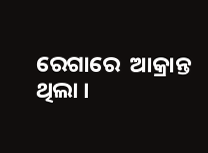ରେଗାରେ  ଆକ୍ରାନ୍ତ ଥିଲା ।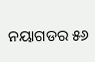ନୟାଗଡର ୫୬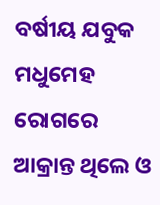ବର୍ଷୀୟ ଯବୁକ  ମଧୁମେହ ରୋଗରେ ଆକ୍ରାନ୍ତ ଥିଲେ ଓ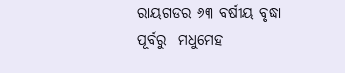ରାୟଗଡର ୬୩ ବର୍ଷୀୟ ବୃଦ୍ଧା ପୂର୍ବରୁ  ମଧୁମେହ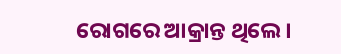ରୋଗରେ ଆକ୍ରାନ୍ତ ଥିଲେ ।